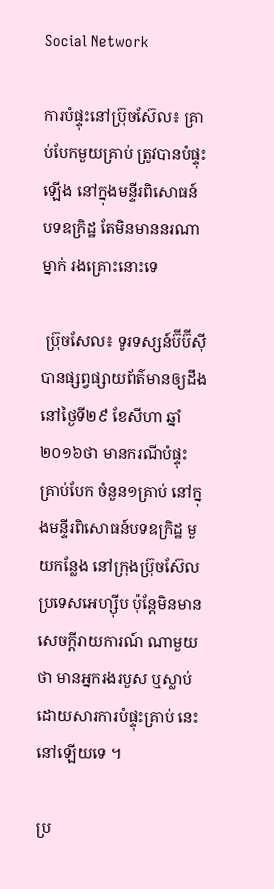Social Network

ការបំផ្ទុះនៅប្រ៊ុចស៊ែល៖ គ្រាប់បែកមួយគ្រាប់ ត្រូវបានបំផ្ទុះឡើង នៅក្នុងមន្ទីរពិសោធន៍ បទឧក្រិដ្ឋ តែមិនមាននរណាម្នាក់ រងគ្រោះនោះទេ

 ប្រ៊ុចសែល៖ ទូរទស្សន៍ប៊ីប៊ីស៊ី បានផ្សព្វផ្សាយព័ត៌មានឲ្យដឹង នៅថ្ងៃទី២៩ ខែសីហា ឆ្នាំ២០១៦ថា មានករណីបំផ្ទុះគ្រាប់បែក ចំនួន១គ្រាប់ នៅក្នុងមន្ទីរពិសោធន៍បទឧក្រិដ្ឋ មួយកន្លែង នៅក្រុងប៊្រុចស៊ែល ប្រទេសអេហ្ស៊ីប ប៉ុន្តែមិនមានសេចក្តីរាយការណ៍ ណាមួយថា មានអ្នករងរបួស ឬស្លាប់ ដោយសារការបំផ្ទុះគ្រាប់ នេះនៅឡើយទេ ។

ប្រ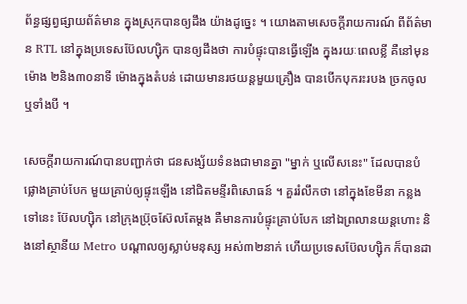ព័ន្ធផ្សព្វផ្សាយព័ត៌មាន ក្នុងស្រុកបានឲ្យដឹង យ៉ាងដូច្នេះ ។ យោងតាមសេចក្តីរាយការណ៍ ពីព័ត៌មាន RTL នៅក្នុងប្រទេសប៊ែលហ្ស៊ិក បានឲ្យដឹងថា ការបំផ្ទុះបានធ្វើឡើង ក្នុងរយៈពេលខ្លី គឺនៅមុនម៉ោង ២និង៣០នាទី ម៉ោងក្នុងតំបន់ ដោយមានរថយន្តមួយគ្រឿង បានបើកបុករះរបង ច្រកចូលឬទាំងបី ។

សេចក្តីរាយការណ៍បានបញ្ជាក់ថា ជនសង្ស័យទំនងជាមានគ្នា "ម្នាក់ ឬលើសនេះ" ដែលបានបំផ្លោងគ្រាប់បែក មួយគ្រាប់ឲ្យផ្ទុះឡើង នៅជិតមន្ទីរពិសោធន៍ ។ គួររំលឹកថា នៅក្នុងខែមីនា កន្លងទៅនេះ ប៊ែលហ្ស៊ិក នៅក្រុងប្រ៊ុចស៊ែលតែម្តង គឺមានការបំផ្ទុះគ្រាប់បែក នៅឯព្រលានយន្តហោះ និងនៅស្ថានីយ Metro បណ្តាលឲ្យស្លាប់មនុស្ស អស់៣២នាក់ ហើយប្រទេសប៊ែលហ្ស៊ិក ក៏បានដា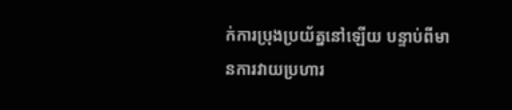ក់ការប្រុងប្រយ័ត្ននៅឡើយ បន្ទាប់ពីមានការវាយប្រហារ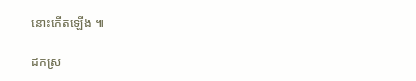នោះកើតឡើង ៕

ដកស្រ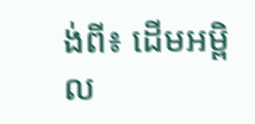ង់ពី៖ ដើមអម្ពិល